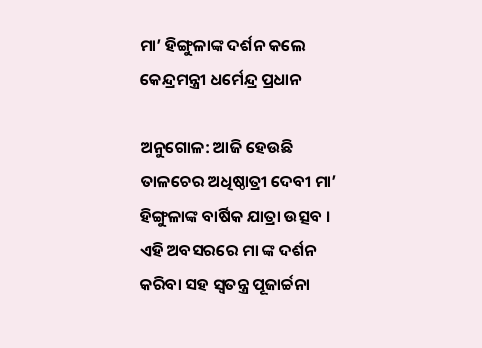ମା’ ହିଙ୍ଗୁଳାଙ୍କ ଦର୍ଶନ କଲେ କେନ୍ଦ୍ରମନ୍ତ୍ରୀ ଧର୍ମେନ୍ଦ୍ର ପ୍ରଧାନ

ଅନୁଗୋଳ: ଆଜି ହେଉଛି ତାଳଚେର ଅଧିଷ୍ଠାତ୍ରୀ ଦେବୀ ମା’ ହିଙ୍ଗୁଳାଙ୍କ ବାର୍ଷିକ ଯାତ୍ରା ଉତ୍ସବ । ଏହି ଅବସରରେ ମା ଙ୍କ ଦର୍ଶନ କରିବା ସହ ସ୍ବତନ୍ତ୍ର ପୂଜାର୍ଚ୍ଚନା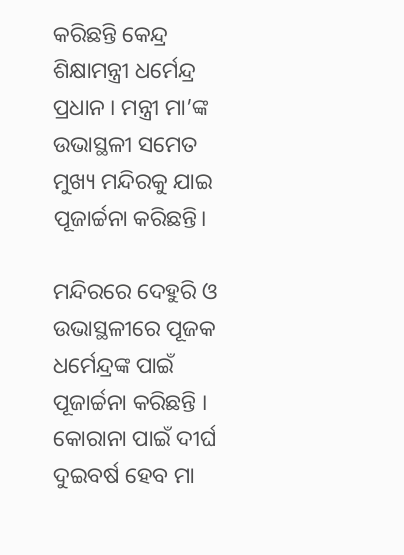କରିଛନ୍ତି କେନ୍ଦ୍ର ଶିକ୍ଷାମନ୍ତ୍ରୀ ଧର୍ମେନ୍ଦ୍ର ପ୍ରଧାନ । ମନ୍ତ୍ରୀ ମା’ଙ୍କ ଉଭାସ୍ଥଳୀ ସମେତ ମୁଖ୍ୟ ମନ୍ଦିରକୁ ଯାଇ ପୂଜାର୍ଚ୍ଚନା କରିଛନ୍ତି।

ମନ୍ଦିରରେ ଦେହୁରି ଓ ଉଭାସ୍ଥଳୀରେ ପୂଜକ ଧର୍ମେନ୍ଦ୍ରଙ୍କ ପାଇଁ ପୂଜାର୍ଚ୍ଚନା କରିଛନ୍ତି । କୋରାନା ପାଇଁ ଦୀର୍ଘ ଦୁଇବର୍ଷ ହେବ ମା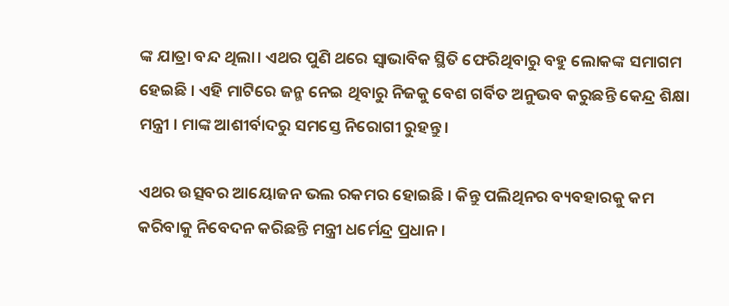ଙ୍କ ଯାତ୍ରା ବନ୍ଦ ଥିଲା। ଏଥର ପୁଣି ଥରେ ସ୍ବାଭାବିକ ସ୍ଥିତି ଫେରିଥିବାରୁ ବହୁ ଲୋକଙ୍କ ସମାଗମ ହେଇଛି । ଏହି ମାଟିରେ ଜନ୍ମ ନେଇ ଥିବାରୁ ନିଜକୁ ବେଶ ଗର୍ବିତ ଅନୁଭବ କରୁଛନ୍ତି କେନ୍ଦ୍ର ଶିକ୍ଷା ମନ୍ତ୍ରୀ । ମାଙ୍କ ଆଶୀର୍ବାଦରୁ ସମସ୍ତେ ନିରୋଗୀ ରୁହନ୍ତୁ ।

ଏଥର ଉତ୍ସବର ଆୟୋଜନ ଭଲ ରକମର ହୋଇଛି । କିନ୍ତୁ ପଲିଥିନର ବ୍ୟବହାରକୁ କମ କରିବାକୁ ନିବେଦନ କରିଛନ୍ତି ମନ୍ତ୍ରୀ ଧର୍ମେନ୍ଦ୍ର ପ୍ରଧାନ ।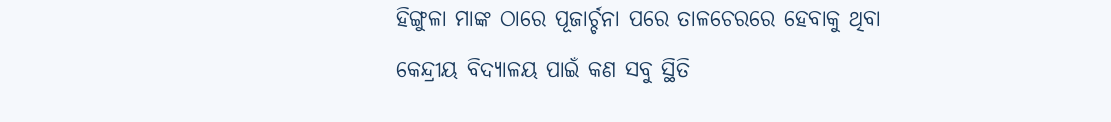ହିଙ୍ଗୁଳା ମାଙ୍କ ଠାରେ ପୂଜାର୍ଚ୍ଚନା ପରେ ତାଳଚେରରେ ହେବାକୁ ଥିବା କେନ୍ଦ୍ରୀୟ ବିଦ୍ୟାଳୟ ପାଇଁ କଣ ସବୁ ସ୍ଥିତି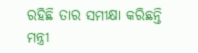ରହିଛି ତାର ସମୀକ୍ଷା କରିଛନ୍ତି ମନ୍ତ୍ରୀ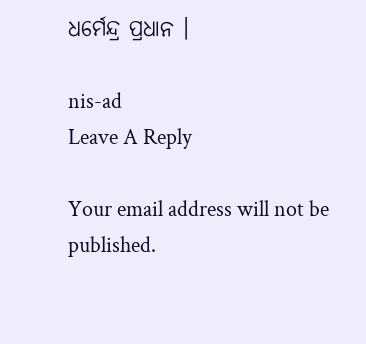ଧର୍ମେନ୍ଦ୍ର ପ୍ରଧାନ ।

nis-ad
Leave A Reply

Your email address will not be published.